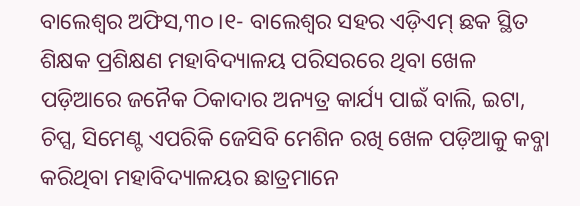ବାଲେଶ୍ୱର ଅଫିସ,୩୦।୧- ବାଲେଶ୍ୱର ସହର ଏଡ଼ିଏମ୍ ଛକ ସ୍ଥିତ ଶିକ୍ଷକ ପ୍ରଶିକ୍ଷଣ ମହାବିଦ୍ୟାଳୟ ପରିସରରେ ଥିବା ଖେଳ ପଡ଼ିଆରେ ଜନୈକ ଠିକାଦାର ଅନ୍ୟତ୍ର କାର୍ଯ୍ୟ ପାଇଁ ବାଲି, ଇଟା, ଚିପ୍ସ, ସିମେଣ୍ଟ ଏପରିକି ଜେସିବି ମେଶିନ ରଖି ଖେଳ ପଡ଼ିଆକୁ କବ୍ଜା କରିଥିବା ମହାବିଦ୍ୟାଳୟର ଛାତ୍ରମାନେ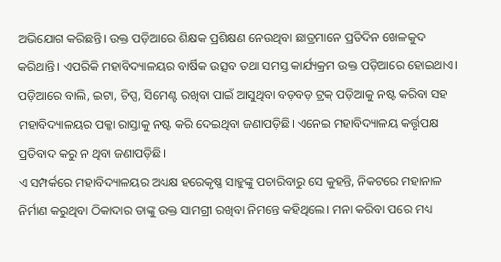ଅଭିଯୋଗ କରିଛନ୍ତି। ଉକ୍ତ ପଡ଼ିଆରେ ଶିକ୍ଷକ ପ୍ରଶିକ୍ଷଣ ନେଉଥିବା ଛାତ୍ରମାନେ ପ୍ରତିଦିନ ଖେଳକୁଦ କରିଥାନ୍ତି। ଏପରିକି ମହାବିଦ୍ୟାଳୟର ବାର୍ଷିକ ଉତ୍ସବ ତଥା ସମସ୍ତ କାର୍ଯ୍ୟକ୍ରମ ଉକ୍ତ ପଡ଼ିଆରେ ହୋଇଥାଏ। ପଡ଼ିଆରେ ବାଲି, ଇଟା, ଚିପ୍ସ, ସିମେଣ୍ଟ ରଖିବା ପାଇଁ ଆସୁଥିବା ବଡ଼ବଡ଼ ଟ୍ରକ୍ ପଡ଼ିଆକୁ ନଷ୍ଟ କରିବା ସହ ମହାବିଦ୍ୟାଳୟର ପକ୍କା ରାସ୍ତାକୁ ନଷ୍ଟ କରି ଦେଇଥିବା ଜଣାପଡ଼ିଛି। ଏନେଇ ମହାବିଦ୍ୟାଳୟ କର୍ତ୍ତୃପକ୍ଷ ପ୍ରତିବାଦ କରୁ ନ ଥିବା ଜଣାପଡ଼ିଛି।
ଏ ସମ୍ପର୍କରେ ମହାବିଦ୍ୟାଳୟର ଅଧ୍ୟକ୍ଷ ହରେକୃଷ୍ଣ ସାହୁଙ୍କୁ ପଚାରିବାରୁ ସେ କୁହନ୍ତି, ନିକଟରେ ମହାନାଳ ନିର୍ମାଣ କରୁଥିବା ଠିକାଦାର ତାଙ୍କୁ ଉକ୍ତ ସାମଗ୍ରୀ ରଖିବା ନିମନ୍ତେ କହିଥିଲେ। ମନା କରିବା ପରେ ମଧ୍ୟ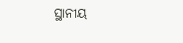ସ୍ଥାନୀୟ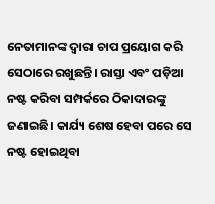ନେତାମାନଙ୍କ ଦ୍ୱାରା ଚାପ ପ୍ରୟୋଗ କରି ସେଠାରେ ରଖୁଛନ୍ତି। ରାସ୍ତା ଏବଂ ପଡ଼ିଆ ନଷ୍ଟ କରିବା ସମ୍ପର୍କରେ ଠିକାଦାରଙ୍କୁ ଜଣାଇଛି। କାର୍ଯ୍ୟ ଶେଷ ହେବା ପରେ ସେ ନଷ୍ଟ ହୋଇଥିବା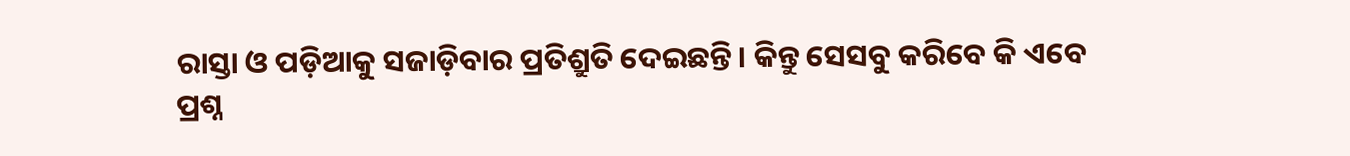ରାସ୍ତା ଓ ପଡ଼ିଆକୁ ସଜାଡ଼ିବାର ପ୍ରତିଶ୍ରୁତି ଦେଇଛନ୍ତି। କିନ୍ତୁ ସେସବୁ କରିବେ କି ଏବେ ପ୍ରଶ୍ନ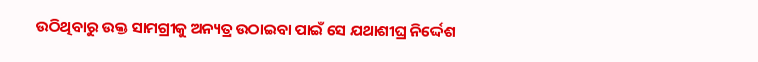ଉଠିଥିବାରୁ ଉକ୍ତ ସାମଗ୍ରୀକୁ ଅନ୍ୟତ୍ର ଉଠାଇବା ପାଇଁ ସେ ଯଥାଶୀଘ୍ର ନିର୍ଦ୍ଦେଶ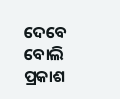ଦେବେ ବୋଲି ପ୍ରକାଶ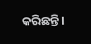କରିଛନ୍ତି।